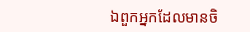ឯពួកអ្នកដែលមានចិ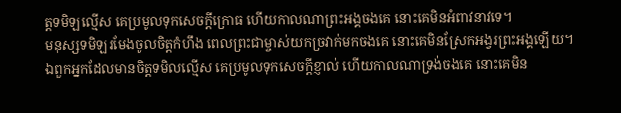ត្តទមិឡល្មើស គេប្រមូលទុកសេចក្ដីក្រោធ ហើយកាលណាព្រះអង្គចងគេ នោះគេមិនអំពាវនាវទេ។
មនុស្សទមិឡរមែងចូលចិត្តកំហឹង ពេលព្រះជាម្ចាស់យកច្រវាក់មកចងគេ នោះគេមិនស្រែកអង្វរព្រះអង្គឡើយ។
ឯពួកអ្នកដែលមានចិត្តទមិលល្មើស គេប្រមូលទុកសេចក្ដីខ្ញាល់ ហើយកាលណាទ្រង់ចងគេ នោះគេមិន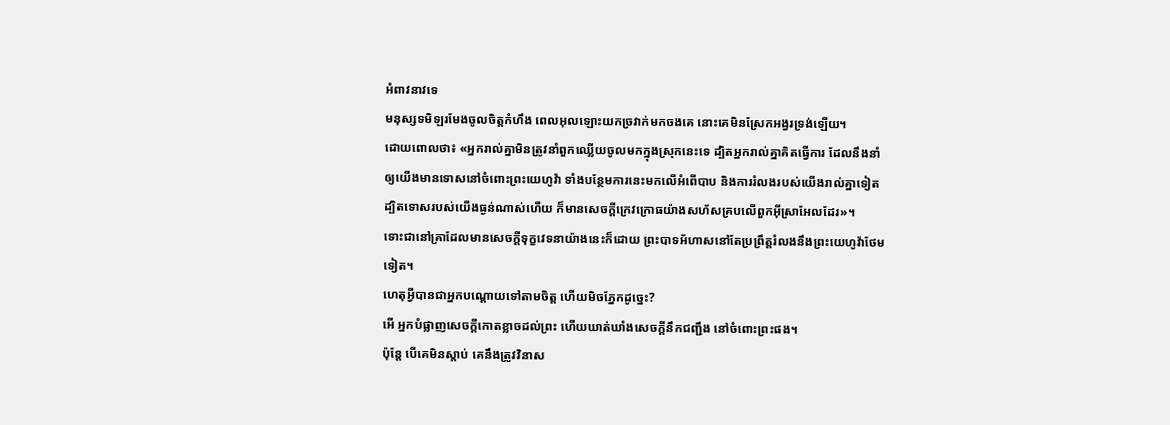អំពាវនាវទេ
មនុស្សទមិឡរមែងចូលចិត្តកំហឹង ពេលអុលឡោះយកច្រវាក់មកចងគេ នោះគេមិនស្រែកអង្វរទ្រង់ឡើយ។
ដោយពោលថា៖ «អ្នករាល់គ្នាមិនត្រូវនាំពួកឈ្លើយចូលមកក្នុងស្រុកនេះទេ ដ្បិតអ្នករាល់គ្នាគិតធ្វើការ ដែលនឹងនាំឲ្យយើងមានទោសនៅចំពោះព្រះយេហូវ៉ា ទាំងបន្ថែមការនេះមកលើអំពើបាប និងការរំលងរបស់យើងរាល់គ្នាទៀត ដ្បិតទោសរបស់យើងធ្ងន់ណាស់ហើយ ក៏មានសេចក្ដីក្រេវក្រោធយ៉ាងសហ័សគ្របលើពួកអ៊ីស្រាអែលដែរ»។
ទោះជានៅគ្រាដែលមានសេចក្ដីទុក្ខវេទនាយ៉ាងនេះក៏ដោយ ព្រះបាទអ័ហាសនៅតែប្រព្រឹត្តរំលងនឹងព្រះយេហូវ៉ាថែមទៀត។
ហេតុអ្វីបានជាអ្នកបណ្តោយទៅតាមចិត្ត ហើយមិចភ្នែកដូច្នេះ?
អើ អ្នកបំផ្លាញសេចក្ដីកោតខ្លាចដល់ព្រះ ហើយឃាត់ឃាំងសេចក្ដីនឹកជញ្ជឹង នៅចំពោះព្រះផង។
ប៉ុន្តែ បើគេមិនស្តាប់ គេនឹងត្រូវវិនាស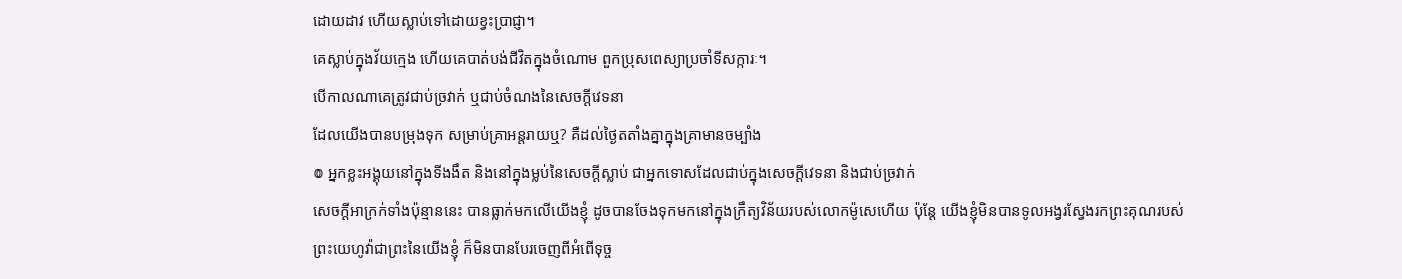ដោយដាវ ហើយស្លាប់ទៅដោយខ្វះប្រាជ្ញា។
គេស្លាប់ក្នុងវ័យក្មេង ហើយគេបាត់បង់ជីវិតក្នុងចំណោម ពួកប្រុសពេស្យាប្រចាំទីសក្ការៈ។
បើកាលណាគេត្រូវជាប់ច្រវាក់ ឬជាប់ចំណងនៃសេចក្ដីវេទនា
ដែលយើងបានបម្រុងទុក សម្រាប់គ្រាអន្តរាយឬ? គឺដល់ថ្ងៃតតាំងគ្នាក្នុងគ្រាមានចម្បាំង
៙ អ្នកខ្លះអង្គុយនៅក្នុងទីងងឹត និងនៅក្នុងម្លប់នៃសេចក្ដីស្លាប់ ជាអ្នកទោសដែលជាប់ក្នុងសេចក្ដីវេទនា និងជាប់ច្រវាក់
សេចក្ដីអាក្រក់ទាំងប៉ុន្មាននេះ បានធ្លាក់មកលើយើងខ្ញុំ ដូចបានចែងទុកមកនៅក្នុងក្រឹត្យវិន័យរបស់លោកម៉ូសេហើយ ប៉ុន្តែ យើងខ្ញុំមិនបានទូលអង្វរស្វែងរកព្រះគុណរបស់ព្រះយេហូវ៉ាជាព្រះនៃយើងខ្ញុំ ក៏មិនបានបែរចេញពីអំពើទុច្ច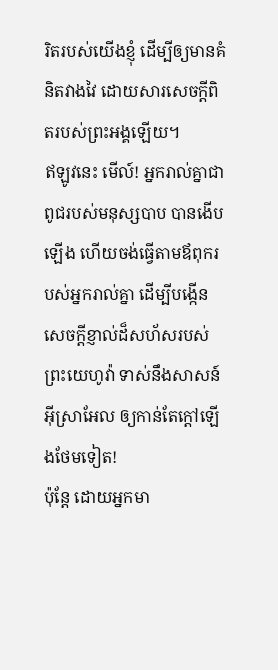រិតរបស់យើងខ្ញុំ ដើម្បីឲ្យមានគំនិតវាងវៃ ដោយសារសេចក្ដីពិតរបស់ព្រះអង្គឡើយ។
ឥឡូវនេះ មើល៍! អ្នករាល់គ្នាជាពូជរបស់មនុស្សបាប បានងើបឡើង ហើយចង់ធ្វើតាមឪពុករបស់អ្នករាល់គ្នា ដើម្បីបង្កើនសេចក្ដីខ្ញាល់ដ៏សហ័សរបស់ព្រះយេហូវ៉ា ទាស់នឹងសាសន៍អ៊ីស្រាអែល ឲ្យកាន់តែក្តៅឡើងថែមទៀត!
ប៉ុន្ដែ ដោយអ្នកមា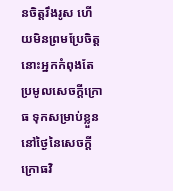នចិត្តរឹងរូស ហើយមិនព្រមប្រែចិត្ត នោះអ្នកកំពុងតែប្រមូលសេចក្តីក្រោធ ទុកសម្រាប់ខ្លួននៅថ្ងៃនៃសេចក្តីក្រោធវិ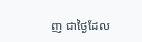ញ ជាថ្ងៃដែល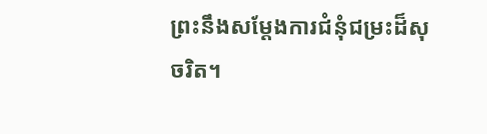ព្រះនឹងសម្ដែងការជំនុំជម្រះដ៏សុចរិត។